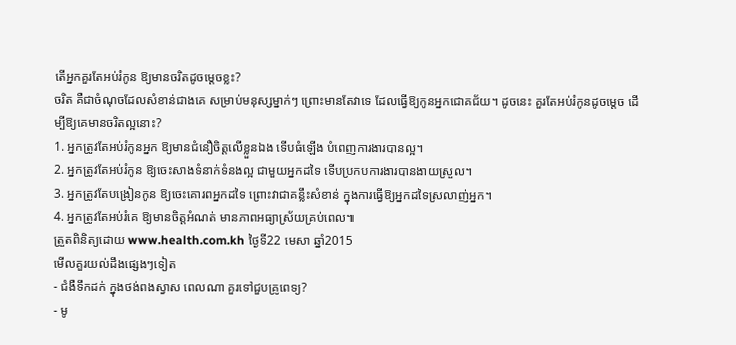តើអ្នកគួរតែអប់រំកូន ឱ្យមានចរិតដូចម្តេចខ្លះ?
ចរិត គឺជាចំណុចដែលសំខាន់ជាងគេ សម្រាប់មនុស្សម្នាក់ៗ ព្រោះមានតែវាទេ ដែលធ្វើឱ្យកូនអ្នកជោគជ័យ។ ដូចនេះ គួរតែអប់រំកូនដូចម្តេច ដើម្បីឱ្យគេមានចរិតល្អនោះ?
1. អ្នកត្រូវតែអប់រំកូនអ្នក ឱ្យមានជំនឿចិត្តលើខ្លួនឯង ទើបធំឡើង បំពេញការងារបានល្អ។
2. អ្នកត្រូវតែអប់រំកូន ឱ្យចេះសាងទំនាក់ទំនងល្អ ជាមួយអ្នកដទៃ ទើបប្រកបការងារបានងាយស្រួល។
3. អ្នកត្រូវតែបង្រៀនកូន ឱ្យចេះគោរពអ្នកដទៃ ព្រោះវាជាគន្លឹះសំខាន់ ក្នុងការធ្វើឱ្យអ្នកដទៃស្រលាញ់អ្នក។
4. អ្នកត្រូវតែអប់រំគេ ឱ្យមានចិត្តអំណត់ មានភាពអធ្យាស្រ័យគ្រប់ពេល៕
ត្រួតពិនិត្យដោយ www.health.com.kh ថ្ងៃទី22 មេសា ឆ្នាំ2015
មើលគួរយល់ដឹងផ្សេងៗទៀត
- ជំងឺទឹកដក់ ក្នុងថង់ពងស្វាស ពេលណា គួរទៅជួបគ្រូពេទ្យ?
- មូ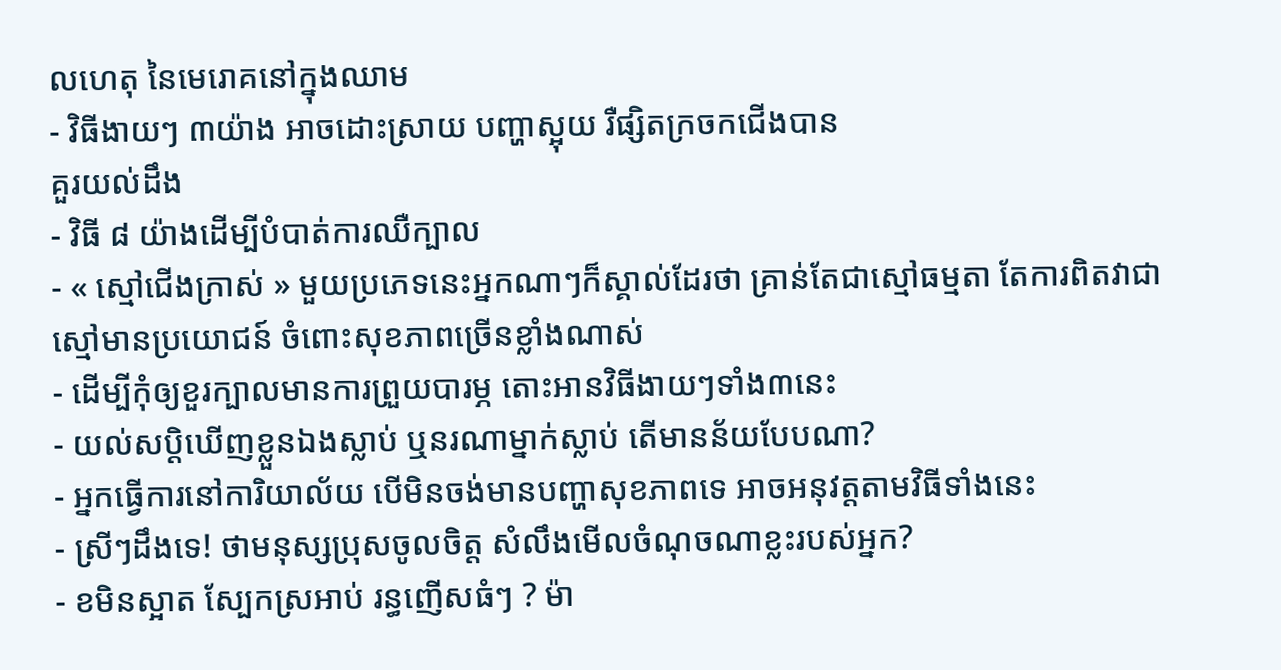លហេតុ នៃមេរោគនៅក្នុងឈាម
- វិធីងាយៗ ៣យ៉ាង អាចដោះស្រាយ បញ្ហាស្អុយ រឺផ្សិតក្រចកជើងបាន
គួរយល់ដឹង
- វិធី ៨ យ៉ាងដើម្បីបំបាត់ការឈឺក្បាល
- « ស្មៅជើងក្រាស់ » មួយប្រភេទនេះអ្នកណាៗក៏ស្គាល់ដែរថា គ្រាន់តែជាស្មៅធម្មតា តែការពិតវាជាស្មៅមានប្រយោជន៍ ចំពោះសុខភាពច្រើនខ្លាំងណាស់
- ដើម្បីកុំឲ្យខួរក្បាលមានការព្រួយបារម្ភ តោះអានវិធីងាយៗទាំង៣នេះ
- យល់សប្តិឃើញខ្លួនឯងស្លាប់ ឬនរណាម្នាក់ស្លាប់ តើមានន័យបែបណា?
- អ្នកធ្វើការនៅការិយាល័យ បើមិនចង់មានបញ្ហាសុខភាពទេ អាចអនុវត្តតាមវិធីទាំងនេះ
- ស្រីៗដឹងទេ! ថាមនុស្សប្រុសចូលចិត្ត សំលឹងមើលចំណុចណាខ្លះរបស់អ្នក?
- ខមិនស្អាត ស្បែកស្រអាប់ រន្ធញើសធំៗ ? ម៉ា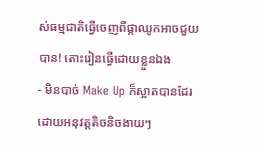ស់ធម្មជាតិធ្វើចេញពីផ្កាឈូកអាចជួយបាន! តោះរៀនធ្វើដោយខ្លួនឯង
- មិនបាច់ Make Up ក៏ស្អាតបានដែរ ដោយអនុវត្តតិចនិចងាយៗ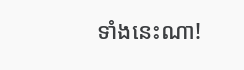ទាំងនេះណា!